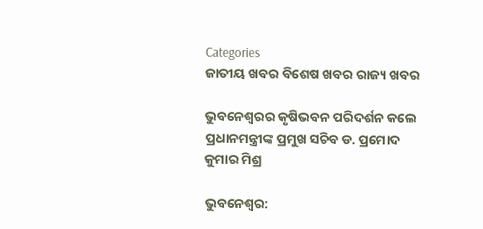Categories
ଜାତୀୟ ଖବର ବିଶେଷ ଖବର ରାଜ୍ୟ ଖବର

ଭୁବନେଶ୍ବରର କୃଷିଭବନ ପରିଦର୍ଶନ କଲେ ପ୍ରଧାନମନ୍ତ୍ରୀଙ୍କ ପ୍ରମୁଖ ସଚିବ ଡ. ପ୍ରମୋଦ କୁମାର ମିଶ୍ର

ଭୁବନେଶ୍ୱର: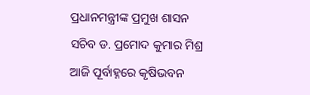ପ୍ରଧାନମନ୍ତ୍ରୀଙ୍କ ପ୍ରମୁଖ ଶାସନ ସଚିବ ଡ. ପ୍ରମୋଦ କୁମାର ମିଶ୍ର ଆଜି ପୂର୍ବାହ୍ନରେ କୃଷିଭବନ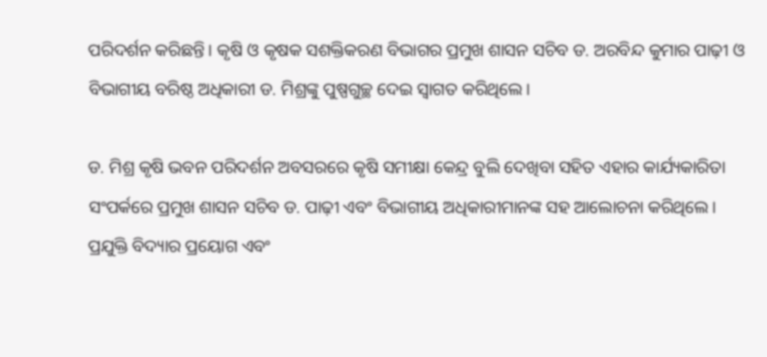ପରିଦର୍ଶନ କରିଛନ୍ତି। କୃଷି ଓ କୃଷକ ସଶକ୍ତିକରଣ ବିଭାଗର ପ୍ରମୁଖ ଶାସନ ସଚିବ ଡ. ଅରବିନ୍ଦ କୁମାର ପାଢ଼ୀ ଓ ବିଭାଗୀୟ ବରିଷ୍ଠ ଅଧିକାରୀ ଡ. ମିଶ୍ରଙ୍କୁ ପୁଷ୍ପଗୁଚ୍ଛ ଦେଇ ସ୍ୱାଗତ କରିଥିଲେ।

ଡ. ମିଶ୍ର କୃଷି ଭବନ ପରିଦର୍ଶନ ଅବସରରେ କୃଷି ସମୀକ୍ଷା କେନ୍ଦ୍ର ବୁଲି ଦେଖିବା ସହିତ ଏହାର କାର୍ଯ୍ୟକାରିତା ସଂପର୍କରେ ପ୍ରମୁଖ ଶାସନ ସଚିବ ଡ. ପାଢ଼ୀ ଏବଂ ବିଭାଗୀୟ ଅଧିକାରୀମାନଙ୍କ ସହ ଆଲୋଚନା କରିଥିଲେ। ପ୍ରଯୁକ୍ତି ବିଦ୍ୟାର ପ୍ରୟୋଗ ଏବଂ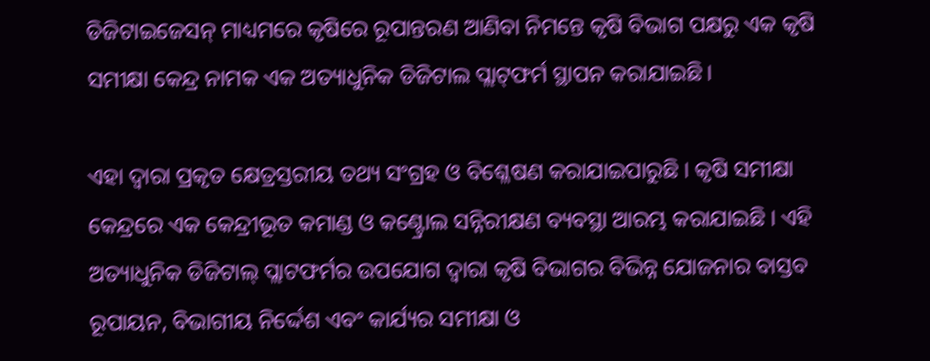ଡିଜିଟାଇଜେସନ୍‌ ମାଧ୍ୟମରେ କୃଷିରେ ରୂପାନ୍ତରଣ ଆଣିବା ନିମନ୍ତେ କୃଷି ବିଭାଗ ପକ୍ଷରୁ ଏକ କୃଷି ସମୀକ୍ଷା କେନ୍ଦ୍ର ନାମକ ଏକ ଅତ୍ୟାଧୁନିକ ଡିଜିଟାଲ ପ୍ଲାଟ୍‌ଫର୍ମ ସ୍ଥାପନ କରାଯାଇଛି।

ଏହା ଦ୍ୱାରା ପ୍ରକୃତ କ୍ଷେତ୍ରସ୍ତରୀୟ ତଥ୍ୟ ସଂଗ୍ରହ ଓ ବିଶ୍ଳେଷଣ କରାଯାଇପାରୁଛି । କୃଷି ସମୀକ୍ଷା କେନ୍ଦ୍ରରେ ଏକ କେନ୍ଦ୍ରୀଭୂତ କମାଣ୍ଡ ଓ କଣ୍ଟ୍ରୋଲ ସନ୍ନିରୀକ୍ଷଣ ବ୍ୟବସ୍ଥା ଆରମ୍ଭ କରାଯାଇଛି । ଏହି ଅତ୍ୟାଧୁନିକ ଡିଜିଟାଲ୍‌ ପ୍ଲାଟଫର୍ମର ଉପଯୋଗ ଦ୍ୱାରା କୃଷି ବିଭାଗର ବିଭିନ୍ନ ଯୋଜନାର ବାସ୍ତବ ରୂପାୟନ, ବିଭାଗୀୟ ନିର୍ଦ୍ଦେଶ ଏବଂ କାର୍ଯ୍ୟର ସମୀକ୍ଷା ଓ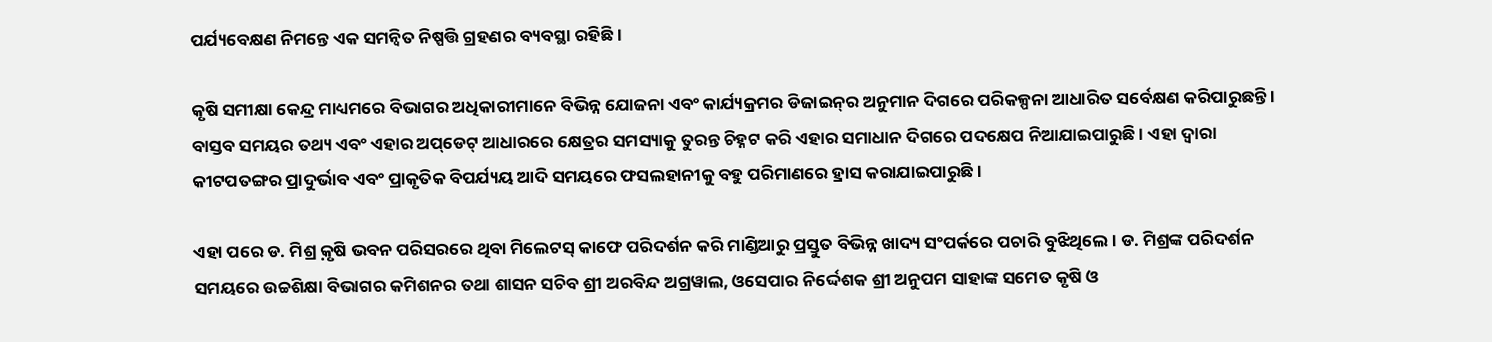ପର୍ଯ୍ୟବେକ୍ଷଣ ନିମନ୍ତେ ଏକ ସମନ୍ୱିତ ନିଷ୍ପତ୍ତି ଗ୍ରହଣର ବ୍ୟବସ୍ଥା ରହିଛି ।

କୃଷି ସମୀକ୍ଷା କେନ୍ଦ୍ର ମାଧ୍ୟମରେ ବିଭାଗର ଅଧିକାରୀମାନେ ବିଭିନ୍ନ ଯୋଜନା ଏବଂ କାର୍ଯ୍ୟକ୍ରମର ଡିଜାଇନ୍‌ର ଅନୁମାନ ଦିଗରେ ପରିକଳ୍ପନା ଆଧାରିତ ସର୍ବେକ୍ଷଣ କରିପାରୁଛନ୍ତି । ବାସ୍ତବ ସମୟର ତଥ୍ୟ ଏବଂ ଏହାର ଅପ୍‌ଡେଟ୍‌ ଆଧାରରେ କ୍ଷେତ୍ରର ସମସ୍ୟାକୁ ତୁରନ୍ତ ଚିହ୍ନଟ କରି ଏହାର ସମାଧାନ ଦିଗରେ ପଦକ୍ଷେପ ନିଆଯାଇପାରୁଛି । ଏହା ଦ୍ୱାରା କୀଟପତଙ୍ଗର ପ୍ରାଦୁର୍ଭାବ ଏବଂ ପ୍ରାକୃତିକ ବିପର୍ଯ୍ୟୟ ଆଦି ସମୟରେ ଫସଲହାନୀକୁ ବହୁ ପରିମାଣରେ ହ୍ରାସ କରାଯାଇପାରୁଛି ।

ଏହା ପରେ ଡ. ମିଶ୍ର କ଼ୃଷି ଭବନ ପରିସରରେ ଥିବା ମିଲେଟସ୍‌ କାଫେ ପରିଦର୍ଶନ କରି ମାଣ୍ଡିଆରୁ ପ୍ରସ୍ତୁତ ବିଭିନ୍ନ ଖାଦ୍ୟ ସଂପର୍କରେ ପଚାରି ବୁଝିଥିଲେ। ଡ. ମିଶ୍ରଙ୍କ ପରିଦର୍ଶନ ସମୟରେ ଉଚ୍ଚଶିକ୍ଷା ବିଭାଗର କମିଶନର ତଥା ଶାସନ ସଚିବ ଶ୍ରୀ ଅରବିନ୍ଦ ଅଗ୍ରୱାଲ, ଓସେପାର ନିର୍ଦ୍ଦେଶକ ଶ୍ରୀ ଅନୁପମ ସାହାଙ୍କ ସମେତ କୃଷି ଓ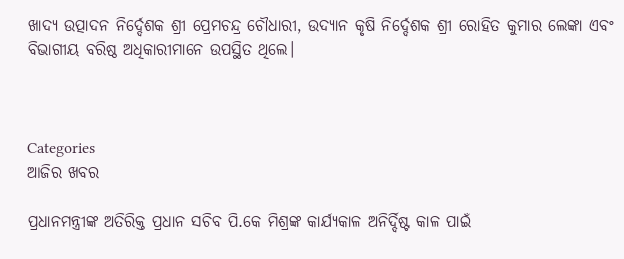ଖାଦ୍ୟ ଉତ୍ପାଦନ ନିର୍ଦ୍ଦେଶକ ଶ୍ରୀ ପ୍ରେମଚନ୍ଦ୍ର ଚୌଧାରୀ, ଉଦ୍ୟାନ କୃଷି ନିର୍ଦ୍ଦେଶକ ଶ୍ରୀ ରୋହିତ କୁମାର ଲେଙ୍କା ଏବଂ ବିଭାଗୀୟ ବରିଷ୍ଠ ଅଧିକାରୀମାନେ ଉପସ୍ଥିତ ଥିଲେ।



Categories
ଆଜିର ଖବର

ପ୍ରଧାନମନ୍ତ୍ରୀଙ୍କ ଅତିରିକ୍ତ ପ୍ରଧାନ ସଚିବ ପି.କେ ମିଶ୍ରଙ୍କ କାର୍ଯ୍ୟକାଳ ଅନିର୍ଦ୍ଦିଷ୍ଟ କାଳ ପାଇଁ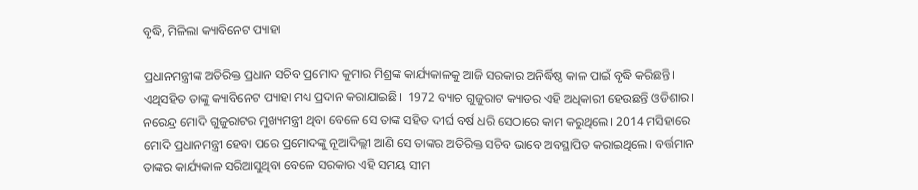ବୃଦ୍ଧି, ମିଳିଲା କ୍ୟାବିନେଟ ପ୍ୟାହା

ପ୍ରଧାନମନ୍ତ୍ରୀଙ୍କ ଅତିରିକ୍ତ ପ୍ରଧାନ ସଚିବ ପ୍ରମୋଦ କୁମାର ମିଶ୍ରଙ୍କ କାର୍ଯ୍ୟକାଳକୁ ଆଜି ସରକାର ଅନିର୍ଦ୍ଧିଷ୍ଠ କାଳ ପାଇଁ ବୃଦ୍ଧି କରିଛନ୍ତି। ଏଥିସହିତ ତାଙ୍କୁ କ୍ୟାବିନେଟ ପ୍ୟାହା ମଧ୍ୟ ପ୍ରଦାନ କରାଯାଇଛି।  1972 ବ୍ୟାଚ ଗୁଜୁରାଟ କ୍ୟାଡର ଏହି ଅଧିକାରୀ ହେଉଛନ୍ତି ଓଡିଶାର। ନରେନ୍ଦ୍ର ମୋଦି ଗୁଜୁରାଟର ମୁଖ୍ୟମନ୍ତ୍ରୀ ଥିବା ବେଳେ ସେ ତାଙ୍କ ସହିତ ଦୀର୍ଘ ବର୍ଷ ଧରି ସେଠାରେ କାମ କରୁଥିଲେ। 2014 ମସିହାରେ ମୋଦି ପ୍ରଧାନମନ୍ତ୍ରୀ ହେବା ପରେ ପ୍ରମୋଦଙ୍କୁ ନୂଆଦିଲ୍ଲୀ ଆଣି ସେ ତାଙ୍କର ଅତିରିକ୍ତ ସଚିବ ଭାବେ ଅବସ୍ଥାପିତ କରାଇଥିଲେ। ବର୍ତ୍ତମାନ ତାଙ୍କର କାର୍ଯ୍ୟକାଳ ସରିଆସୁଥିବା ବେଳେ ସରକାର ଏହି ସମୟ ସୀମ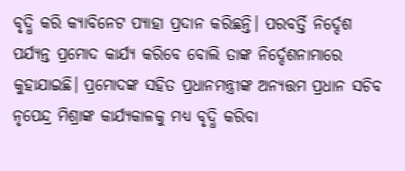ବୃଦ୍ଧି କରି କ୍ୟାବିନେଟ ପ୍ୟାହା ପ୍ରଦାନ କରିଛନ୍ତି। ପରବର୍ତ୍ତି ନିର୍ଦ୍ଦେଶ ପର୍ଯ୍ୟନ୍ତ ପ୍ରମୋଦ କାର୍ଯ୍ୟ କରିବେ ବୋଲି ତାଙ୍କ ନିର୍ଦ୍ଦେଶନାମାରେ କୁହାଯାଇଛି। ପ୍ରମୋଦଙ୍କ ସହିତ ପ୍ରଧାନମନ୍ତ୍ରୀଙ୍କ ଅନ୍ୟତ୍ତମ ପ୍ରଧାନ ସଚିବ ନୃପେନ୍ଦ୍ର ମିଶ୍ରାଙ୍କ କାର୍ଯ୍ୟକାଳକୁ ମଧ୍ୟ ବୃଦ୍ଧି କରିବା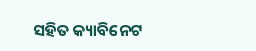ସହିତ କ୍ୟାବିନେଟ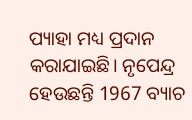ପ୍ୟାହା ମଧ୍ୟ ପ୍ରଦାନ କରାଯାଇଛି। ନୃପେନ୍ଦ୍ର ହେଉଛନ୍ତି 1967 ବ୍ୟାଚ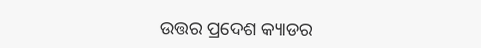ଉତ୍ତର ପ୍ରଦେଶ କ୍ୟାଡର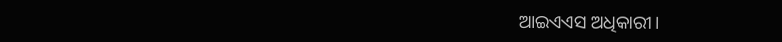ଆଇଏଏସ ଅଧିକାରୀ।